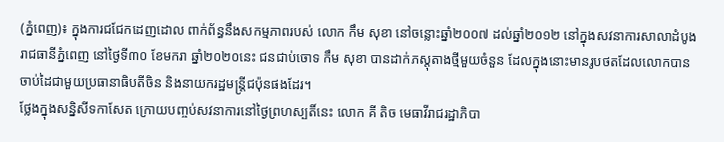(ភ្នំពេញ)៖ ក្នុងការជជែកដេញដោល ពាក់ព័ន្ធនឹងសកម្មភាពរបស់ លោក កឹម សុខា នៅចន្លោះឆ្នាំ២០០៧ ដល់ឆ្នាំ២០១២ នៅក្នុងសវនាការសាលាដំបូងរាជធានីភ្នំពេញ នៅថ្ងៃទី៣០ ខែមករា ឆ្នាំ២០២០នេះ ជនជាប់ចោទ កឹម សុខា បានដាក់ភស្តុតាងថ្មីមួយចំនួន ដែលក្នុងនោះមានរូបថតដែលលោកបានចាប់ដៃជាមួយប្រធានាធិបតីចិន និងនាយករដ្ឋមន្រ្តីជប៉ុនផងដែរ។
ថ្លែងក្នុងសន្និសីទកាសែត ក្រោយបញ្ចប់សវនាការនៅថ្ងៃព្រហស្បតិ៍នេះ លោក គី តិច មេធាវីរាជរដ្ឋាភិបា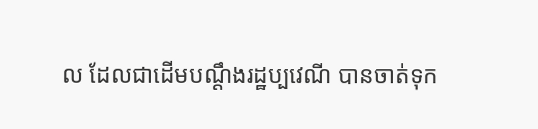ល ដែលជាដើមបណ្តឹងរដ្ឋប្បវេណី បានចាត់ទុក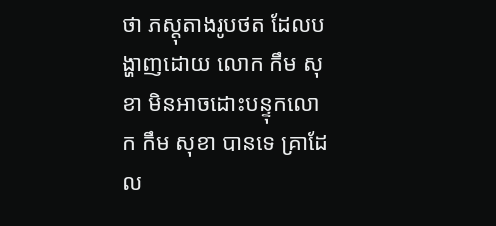ថា ភស្តុតាងរូបថត ដែលបង្ហាញដោយ លោក កឹម សុខា មិនអាចដោះបន្ទុកលោក កឹម សុខា បានទេ គ្រាដែល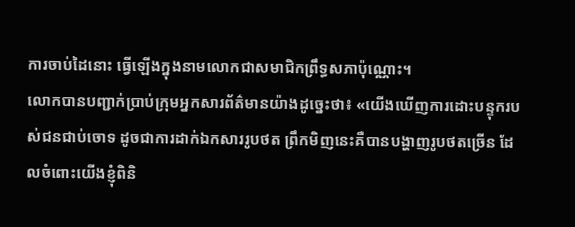ការចាប់ដៃនោះ ធ្វើឡើងក្នុងនាមលោកជាសមាជិកព្រឹទ្ធសភាប៉ុណ្ណោះ។
លោកបានបញ្ជាក់ប្រាប់ក្រុមអ្នកសារព័ត៌មានយ៉ាងដូច្នេះថា៖ «យើងឃើញការដោះបន្ទុករបស់ជនជាប់ចោទ ដូចជាការដាក់ឯកសាររូបថត ព្រឹកមិញនេះគឺបានបង្ហាញរូបថតច្រើន ដែលចំពោះយើងខ្ញុំពិនិ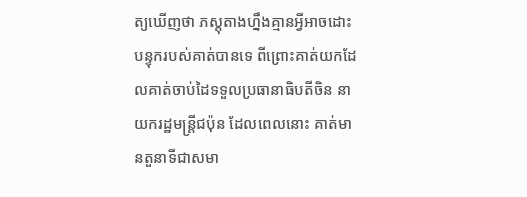ត្យឃើញថា ភស្តុតាងហ្នឹងគ្មានអ្វីអាចដោះបន្ទុករបស់គាត់បានទេ ពីព្រោះគាត់យកដែលគាត់ចាប់ដៃទទួលប្រធានាធិបតីចិន នាយករដ្ឋមន្រ្តីជប៉ុន ដែលពេលនោះ គាត់មានតួនាទីជាសមា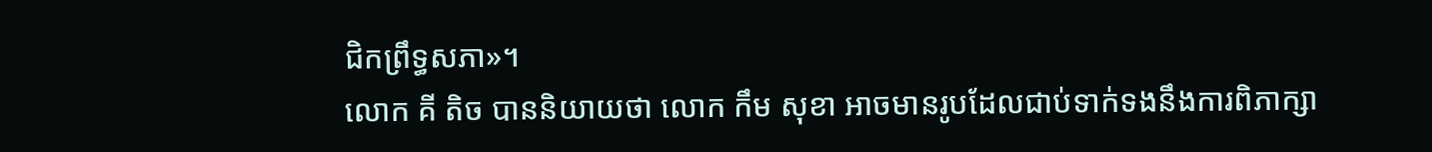ជិកព្រឹទ្ធសភា»។
លោក គី តិច បាននិយាយថា លោក កឹម សុខា អាចមានរូបដែលជាប់ទាក់ទងនឹងការពិភាក្សា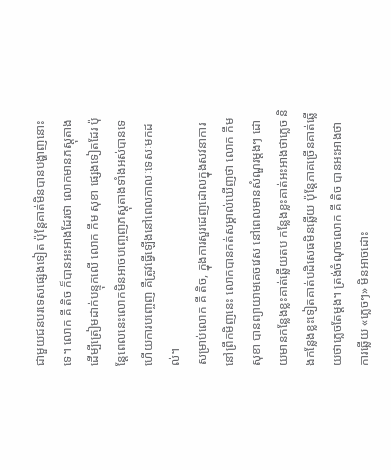ជាមួយជនបរទេសផ្សេងទៀត ប៉ុន្តែគាត់មិនបានបង្ហាញនោះទេ។ លោក គី តិច ក៏បានអះអាងដែរថា លោកមានភស្តុតាងដើម្បីត្រៀមដាក់បន្ទុកលើ លោក កឹម សុខា ផ្សេងទៀតដែរ ប៉ុន្តែពេលនេះលោកមិនអាចបញ្ចេញភស្តុតាងទាំងអស់បានទេ ហើយការបញ្ចេញ គឺត្រូវធ្វើឡើងនៅពេលកាលៈទេសៈមកដល់។
សម្រាប់លោក គី តិច, ក្នុងការសួរដេញដោលក្នុងសវនាការនៅព្រឹកមិញនេះ លោកបានកត់សម្គាល់ឃើញថា លោក កឹម សុខា បានព្យាយាមគេចវេស នៅពេលមានសំណួរម្តងៗ ដោយមានកន្លែងខ្លះគាត់ឆ្លើយតប កន្លែងខ្លះគាត់អះអាងថាភ្លេច និងកន្លែងខ្លះទៀតគាត់បដិសេធមិនឆ្លើយ ប៉ុន្តែភាគច្រើនគាត់ឆ្លើយថាភ្លេចតែម្តង។ ត្រង់ចំណុចលោក គី តិច បានអះអាងថា ការឆ្លើយ «ភ្លេចៗ» មិនអាចដោះ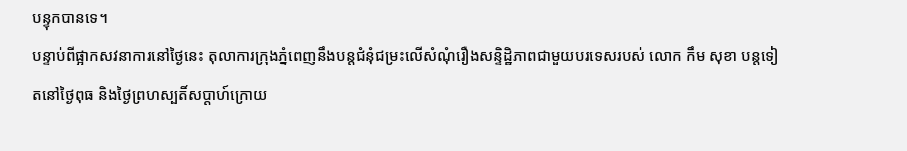បន្ទុកបានទេ។
បន្ទាប់ពីផ្អាកសវនាការនៅថ្ងៃនេះ តុលាការក្រុងភ្នំពេញនឹងបន្តជំនុំជម្រះលើសំណុំរឿងសន្ទិដ្ឋិភាពជាមួយបរទេសរបស់ លោក កឹម សុខា បន្តទៀតនៅថ្ងៃពុធ និងថ្ងៃព្រហស្បតិ៍សប្តាហ៍ក្រោយ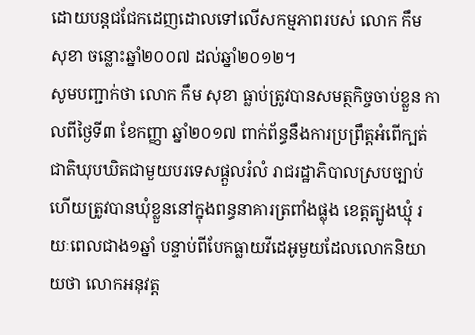ដោយបន្តជជែកដេញដោលទៅលើសកម្មភាពរបស់ លោក កឹម សុខា ចន្លោះឆ្នាំ២០០៧ ដល់ឆ្នាំ២០១២។
សូមបញ្ជាក់ថា លោក កឹម សុខា ធ្លាប់ត្រូវបានសមត្ថកិច្ចចាប់ខ្លួន កាលពីថ្ងៃទី៣ ខែកញ្ញា ឆ្នាំ២០១៧ ពាក់ព័ន្ធនឹងការប្រព្រឹត្តអំពើក្បត់ជាតិឃុបឃិតជាមួយបរទេសផ្តួលរំលំ រាជរដ្ឋាភិបាលស្របច្បាប់ ហើយត្រូវបានឃុំខ្លួននៅក្នុងពន្ធនាគារត្រពាំងផ្លុង ខេត្តត្បូងឃ្មុំ រយៈពេលជាង១ឆ្នាំ បន្ទាប់ពីបែកធ្លាយវីដេអូមួយដែលលោកនិយាយថា លោកអនុវត្ត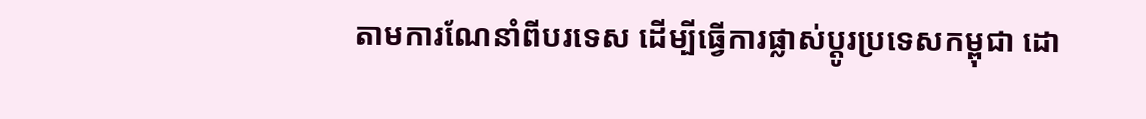តាមការណែនាំពីបរទេស ដើម្បីធ្វើការផ្លាស់ប្តូរប្រទេសកម្ពុជា ដោ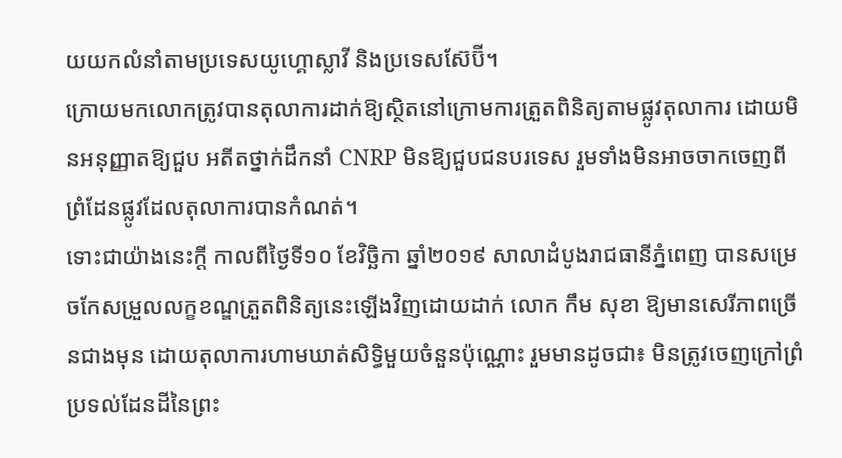យយកលំនាំតាមប្រទេសយូហ្គោស្លាវី និងប្រទេសស៊ែប៊ី។
ក្រោយមកលោកត្រូវបានតុលាការដាក់ឱ្យស្ថិតនៅក្រោមការត្រួតពិនិត្យតាមផ្លូវតុលាការ ដោយមិនអនុញ្ញាតឱ្យជួប អតីតថ្នាក់ដឹកនាំ CNRP មិនឱ្យជួបជនបរទេស រួមទាំងមិនអាចចាកចេញពីព្រំដែនផ្លូវដែលតុលាការបានកំណត់។
ទោះជាយ៉ាងនេះក្តី កាលពីថ្ងៃទី១០ ខែវិច្ឆិកា ឆ្នាំ២០១៩ សាលាដំបូងរាជធានីភ្នំពេញ បានសម្រេចកែសម្រួលលក្ខខណ្ឌត្រួតពិនិត្យនេះឡើងវិញដោយដាក់ លោក កឹម សុខា ឱ្យមានសេរីភាពច្រើនជាងមុន ដោយតុលាការហាមឃាត់សិទ្ធិមួយចំនួនប៉ុណ្ណោះ រួមមានដូចជា៖ មិនត្រូវចេញក្រៅព្រំប្រទល់ដែនដីនៃព្រះ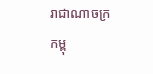រាជាណាចក្រកម្ពុ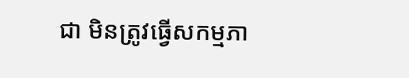ជា មិនត្រូវធ្វើសកម្មភា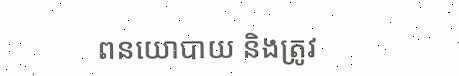ពនយោបាយ និងត្រូវ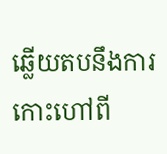ឆ្លើយតបនឹងការកោះហៅពី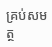គ្រប់សមត្ថ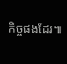កិច្ចផងដែរ៕